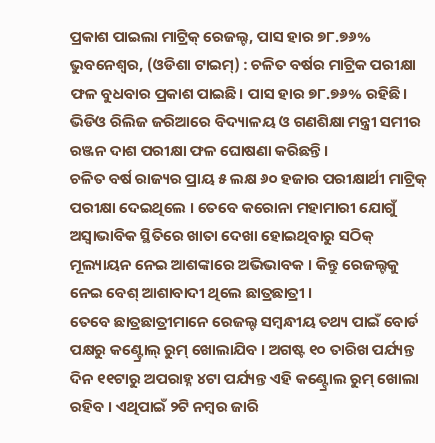ପ୍ରକାଶ ପାଇଲା ମାଟ୍ରିକ୍ ରେଜଲ୍ଟ, ପାସ ହାର ୭୮.୭୬%
ଭୁବନେଶ୍ବର, (ଓଡିଶା ଟାଇମ୍) : ଚଳିତ ବର୍ଷର ମାଟ୍ରିକ ପରୀକ୍ଷା ଫଳ ବୁଧବାର ପ୍ରକାଶ ପାଇଛି। ପାସ ହାର ୭୮.୭୬% ରହିଛି। ଭିଡିଓ ରିଲିଜ ଜରିଆରେ ବିଦ୍ୟାଳୟ ଓ ଗଣଶିକ୍ଷା ମନ୍ତ୍ରୀ ସମୀର ରଞ୍ଜନ ଦାଶ ପରୀକ୍ଷା ଫଳ ଘୋଷଣା କରିଛନ୍ତି।
ଚଳିତ ବର୍ଷ ରାଜ୍ୟର ପ୍ରାୟ ୫ ଲକ୍ଷ ୬୦ ହଜାର ପରୀକ୍ଷାର୍ଥୀ ମାଟ୍ରିକ୍ ପରୀକ୍ଷା ଦେଇଥିଲେ । ତେବେ କରୋନା ମହାମାରୀ ଯୋଗୁଁ ଅସ୍ବାଭାବିକ ସ୍ଥିତିରେ ଖାତା ଦେଖା ହୋଇଥିବାରୁ ସଠିକ୍ ମୂଲ୍ୟାୟନ ନେଇ ଆଶଙ୍କାରେ ଅଭିଭାବକ । କିନ୍ତୁ ରେଜଲ୍ଟକୁ ନେଇ ବେଶ୍ ଆଶାବାଦୀ ଥିଲେ ଛାତ୍ରଛାତ୍ରୀ ।
ତେବେ ଛାତ୍ରଛାତ୍ରୀମାନେ ରେଜଲ୍ଟ ସମ୍ବନ୍ଧୀୟ ତଥ୍ୟ ପାଇଁ ବୋର୍ଡ ପକ୍ଷରୁ କଣ୍ଟ୍ରୋଲ୍ ରୁମ୍ ଖୋଲାଯିବ । ଅଗଷ୍ଟ ୧୦ ତାରିଖ ପର୍ଯ୍ୟନ୍ତ ଦିନ ୧୧ଟାରୁ ଅପରାହ୍ନ ୪ଟା ପର୍ଯ୍ୟନ୍ତ ଏହି କଣ୍ଟ୍ରୋଲ ରୁମ୍ ଖୋଲା ରହିବ । ଏଥିପାଇଁ ୨ଟି ନମ୍ବର ଜାରି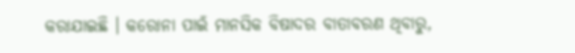କରାଯାଇଛି । କରୋନା ପାଇଁ ମାନସିକ ବିଷାଦର ବାତାବରଣ ଥିବାରୁ,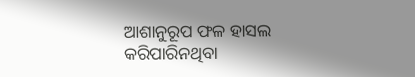ଆଶାନୁରୂପ ଫଳ ହାସଲ କରିପାରିନଥିବା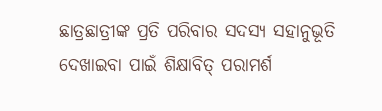ଛାତ୍ରଛାତ୍ରୀଙ୍କ ପ୍ରତି ପରିବାର ସଦସ୍ୟ ସହାନୁଭୂତି ଦେଖାଇବା ପାଇଁ ଶିକ୍ଷାବିତ୍ ପରାମର୍ଶ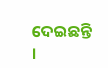ଦେଇଛନ୍ତି ।